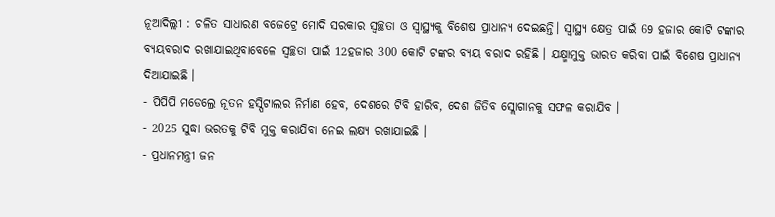ନୂଆଦିଲ୍ଲୀ : ଚଳିତ ସାଧାରଣ ବଜେଟ୍ରେ ମୋଦି ସରକାର ସ୍ବଚ୍ଛତା ଓ ସ୍ବାସ୍ଥ୍ୟକୁ ବିଶେଷ ପ୍ରାଧାନ୍ୟ ଦେଇଛନ୍ତି। ସ୍ବାସ୍ଥ୍ୟ କ୍ଷେତ୍ର ପାଇଁ 69 ହଜାର କୋଟି ଟଙ୍କାର ବ୍ୟୟବରାଦ ରଖାଯାଇଥିବାବେଳେ ସ୍ବଚ୍ଛତା ପାଇଁ 12ହଜାର 300 କୋଟି ଟଙ୍କର ବ୍ୟୟ ବରାଦ ରହିଛି । ଯକ୍ଷ୍ମାମୁକ୍ତ ଭାରତ କରିବା ପାଇଁ ବିଶେଷ ପ୍ରାଧାନ୍ୟ ଦିଆଯାଇଛି ।
- ପିପିପି ମଡେଲ୍ରେ ନୂତନ ହସ୍ପିଟାଲର ନିର୍ମାଣ ହେବ, ଦେଶରେ ଟିବି ହାରିବ, ଦେଶ ଜିତିବ ସ୍ଲୋଗାନକୁ ସଫଳ କରାଯିବ ।
- 2025 ସୁଦ୍ଧା ଭରତକୁ ଟିବି ମୁକ୍ତ କରାଯିବା ନେଇ ଲକ୍ଷ୍ୟ ରଖାଯାଇଛି ।
- ପ୍ରଧାନମନ୍ତ୍ରୀ ଜନ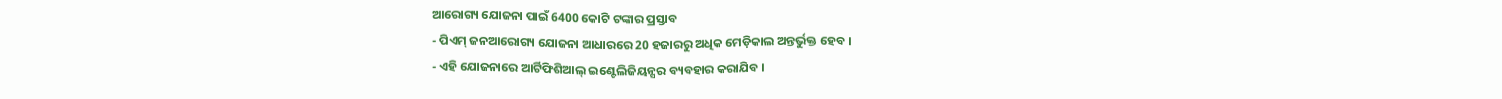ଆରୋଗ୍ୟ ଯୋଜନା ପାଇଁ 6400 କୋଟି ଟଙ୍କାର ପ୍ରସ୍ତାବ
- ପିଏମ୍ ଜନଆରୋଗ୍ୟ ଯୋଜନା ଆଧାରରେ 20 ହଜାରରୁ ଅଧିକ ମେଡ଼ିକାଲ ଅନ୍ତର୍ଭୁକ୍ତ ହେବ ।
- ଏହି ଯୋଜନାରେ ଆର୍ଟିଫିଶିଆଲ୍ ଇଣ୍ଟେଲିଜିୟନ୍ସର ବ୍ୟବହାର କରାଯିବ ।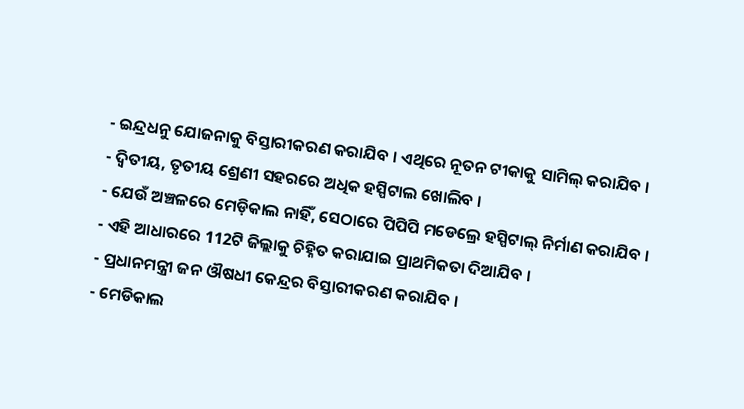- ଇନ୍ଦ୍ରଧନୁ ଯୋଜନାକୁ ବିସ୍ତାରୀକରଣ କରାଯିବ । ଏଥିରେ ନୂତନ ଟୀକାକୁ ସାମିଲ୍ କରାଯିବ ।
- ଦ୍ବିତୀୟ, ତୃତୀୟ ଶ୍ରେଣୀ ସହରରେ ଅଧିକ ହସ୍ପିଟାଲ ଖୋଲିବ ।
- ଯେଉଁ ଅଞ୍ଚଳରେ ମେଡ଼ିକାଲ ନାହିଁ, ସେଠାରେ ପିପିପି ମଡେଲ୍ରେ ହସ୍ପିଟାଲ୍ ନିର୍ମାଣ କରାଯିବ ।
- ଏହି ଆଧାରରେ 112ଟି ଜିଲ୍ଲାକୁ ଚିହ୍ନିତ କରାଯାଇ ପ୍ରାଥମିକତା ଦିଆଯିବ ।
- ପ୍ରଧାନମନ୍ତ୍ରୀ ଜନ ଔଷଧୀ କେନ୍ଦ୍ରର ବିସ୍ତାରୀକରଣ କରାଯିବ ।
- ମେଡିକାଲ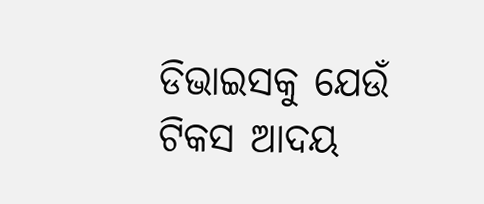ଡିଭାଇସକୁ ଯେଉଁ ଟିକସ ଆଦୟ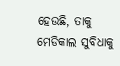ହେଉଛି, ତାକୁ ମେଡିକାଲ ସୁବିଧାକୁ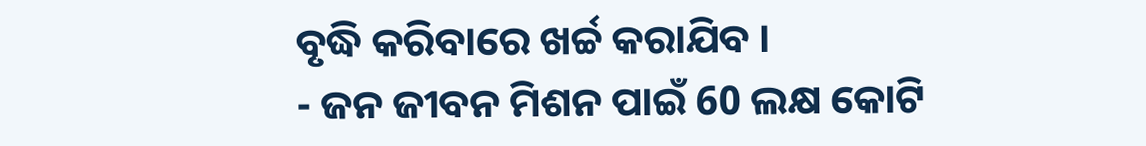ବୃଦ୍ଧି କରିବାରେ ଖର୍ଚ୍ଚ କରାଯିବ ।
- ଜନ ଜୀବନ ମିଶନ ପାଇଁ 60 ଲକ୍ଷ କୋଟି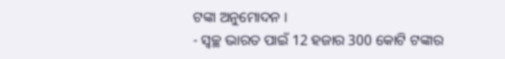ଟଙ୍କା ଅନୁମୋଦନ ।
- ସ୍ବଚ୍ଛ ଭାରତ ପାଇଁ 12 ହଜାର 300 କୋଟି ଟଙ୍କାର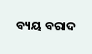ବ୍ୟୟ ବରାଦ